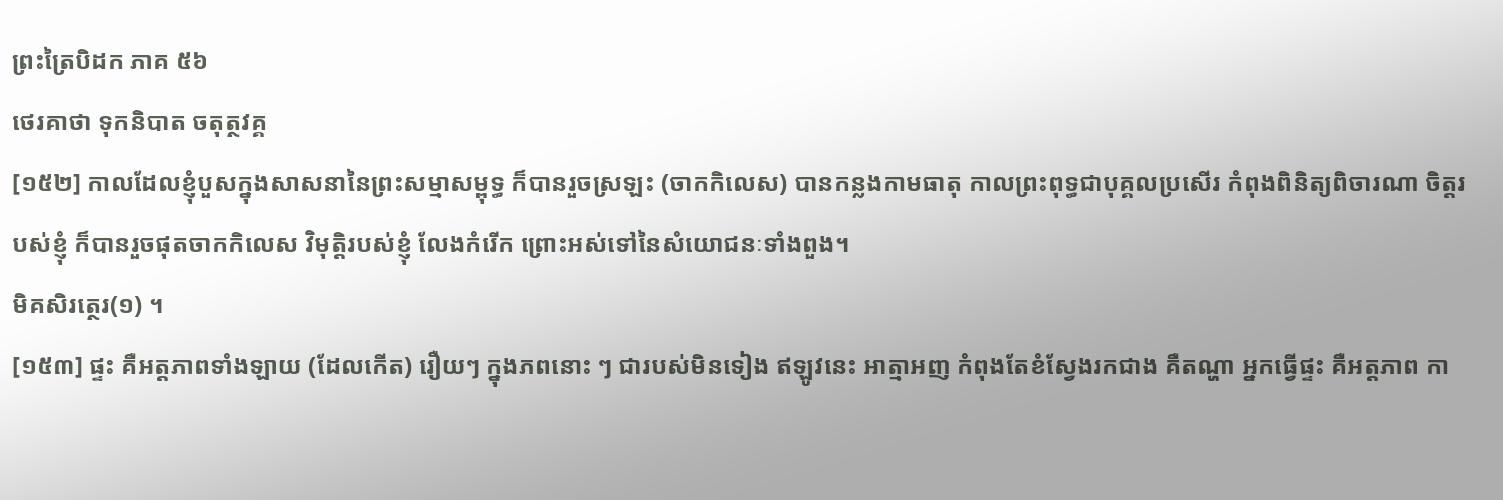ព្រះត្រៃបិដក ភាគ ៥៦
ថេរគាថា ទុកនិបាត ចតុត្ថវគ្គ
[១៥២] កាលដែលខ្ញុំបួសក្នុងសាសនានៃព្រះសម្មាសម្ពុទ្ធ ក៏បានរួចស្រឡះ (ចាកកិលេស) បានកន្លងកាមធាតុ កាលព្រះពុទ្ធជាបុគ្គលប្រសើរ កំពុងពិនិត្យពិចារណា ចិត្តរបស់ខ្ញុំ ក៏បានរួចផុតចាកកិលេស វិមុត្តិរបស់ខ្ញុំ លែងកំរើក ព្រោះអស់ទៅនៃសំយោជនៈទាំងពួង។
មិគសិរត្ថេរ(១) ។
[១៥៣] ផ្ទះ គឺអត្តភាពទាំងឡាយ (ដែលកើត) រឿយៗ ក្នុងភពនោះ ៗ ជារបស់មិនទៀង ឥឡូវនេះ អាត្មាអញ កំពុងតែខំស្វែងរកជាង គឺតណ្ហា អ្នកធ្វើផ្ទះ គឺអត្តភាព កា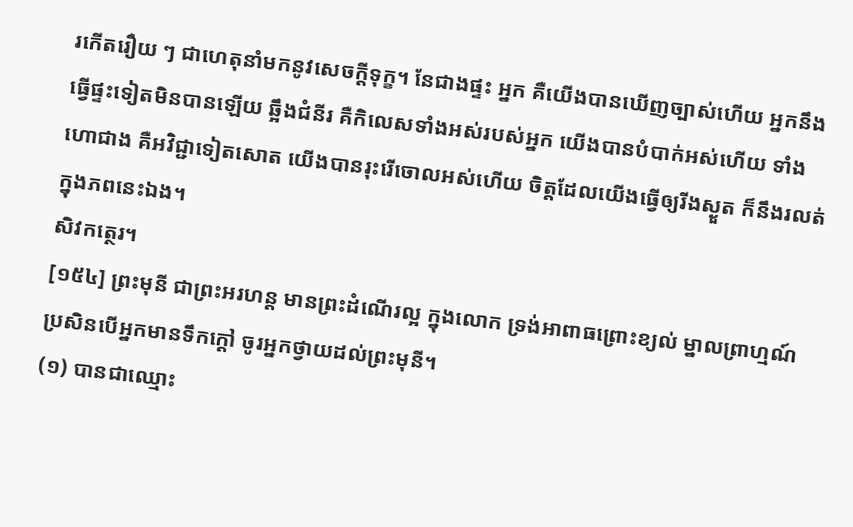រកើតរឿយ ៗ ជាហេតុនាំមកនូវសេចក្ដីទុក្ខ។ នែជាងផ្ទះ អ្នក គឺយើងបានឃើញច្បាស់ហើយ អ្នកនឹងធ្វើផ្ទះទៀតមិនបានឡើយ ឆ្អឹងជំនីរ គឺកិលេសទាំងអស់របស់អ្នក យើងបានបំបាក់អស់ហើយ ទាំងហោជាង គឺអវិជ្ជាទៀតសោត យើងបានរុះរើចោលអស់ហើយ ចិត្តដែលយើងធ្វើឲ្យរីងស្ងួត ក៏នឹងរលត់ក្នុងភពនេះឯង។
សិវកត្ថេរ។
[១៥៤] ព្រះមុនី ជាព្រះអរហន្ត មានព្រះដំណើរល្អ ក្នុងលោក ទ្រង់អាពាធព្រោះខ្យល់ ម្នាលព្រាហ្មណ៍ ប្រសិនបើអ្នកមានទឹកក្ដៅ ចូរអ្នកថ្វាយដល់ព្រះមុនី។
(១) បានជាឈ្មោះ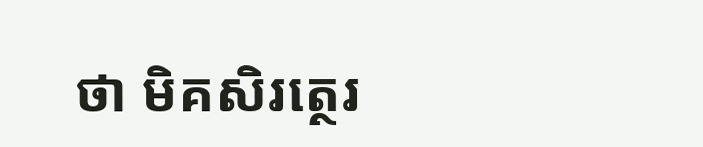ថា មិគសិរត្ថេរ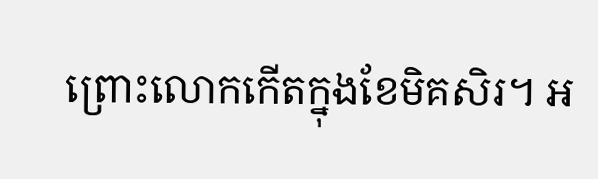ព្រោះលោកកើតក្នុងខែមិគសិរ។ អ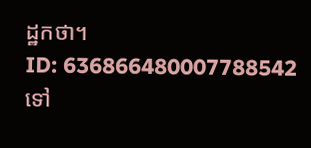ដ្ឋកថា។
ID: 636866480007788542
ទៅ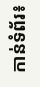កាន់ទំព័រ៖